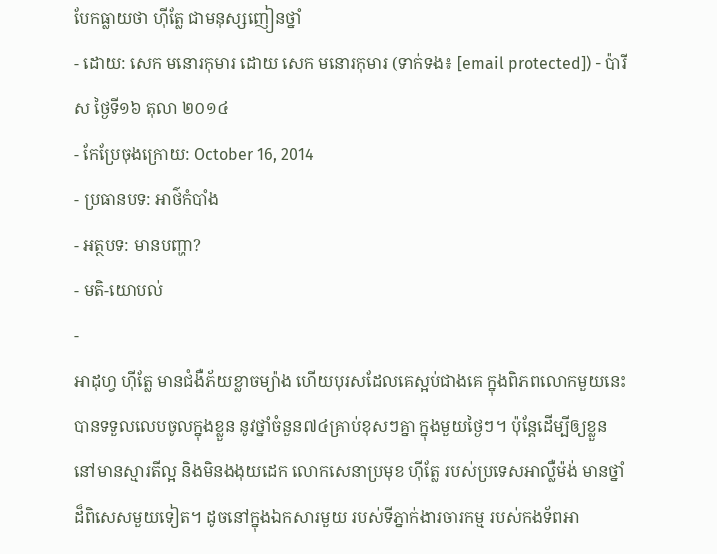បែកធ្លាយថា ហ៊ីត្លែ ជាមនុស្សញៀនថ្នាំ
- ដោយ: សេក មនោរកុមារ ដោយ សេក មនោរកុមារ (ទាក់ទង៖ [email protected]) - ប៉ារីស ថ្ងៃទី១៦ តុលា ២០១៤
- កែប្រែចុងក្រោយ: October 16, 2014
- ប្រធានបទ: អាថ៌កំបាំង
- អត្ថបទ: មានបញ្ហា?
- មតិ-យោបល់
-
អាដុហ្វ ហ៊ីត្លែ មានជំងឺភ័យខ្លាចម្យ៉ាង ហើយបុរសដែលគេស្អប់ជាងគេ ក្នុងពិភពលោកមួយនេះ បានទទួលលេបចូលក្នុងខ្លួន នូវថ្នាំចំនួន៧៤គ្រាប់ខុសៗគ្នា ក្នុងមួយថ្ងៃៗ។ ប៉ុន្តែដើម្បីឲ្យខ្លួននៅមានស្មារតីល្អ និងមិនងងុយដេក លោកសេនាប្រមុខ ហ៊ីត្លែ របស់ប្រទេសអាល្លឺម៉ង់ មានថ្នាំដ៏ពិសេសមួយទៀត។ ដូចនៅក្នុងឯកសារមួយ របស់ទីភ្នាក់ងារចារកម្ម របស់កងទ័ពអា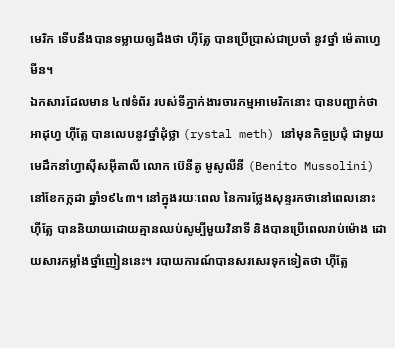មេរិក ទើបនឹងបានទម្លាយឲ្យដឹងថា ហ៊ីត្លែ បានប្រើប្រាស់ជាប្រចាំ នូវថ្នាំ ម៉េតាហ្វេមីន។
ឯកសារដែលមាន ៤៧ទំព័រ របស់ទីភ្នាក់ងារចារកម្មអាមេរិកនោះ បានបញ្ជាក់ថា អាដុហ្វ ហ៊ីត្លែ បានលេបនូវថ្នាំដុំថ្លា (rystal meth) នៅមុនកិច្ចប្រជុំ ជាមួយមេដឹកនាំហ្វាស៊ីសអ៊ីតាលី លោក ប៊េនីតូ មូសូលីនី (Benito Mussolini) នៅខែកក្កដា ឆ្នាំ១៩៤៣។ នៅក្នុងរយៈពេល នៃការថ្លែងសុន្ទរកថានៅពេលនោះ ហ៊ីត្លែ បាននិយាយដោយគ្មានឈប់សូម្បីមួយវិនាទី និងបានប្រើពេលរាប់ម៉ោង ដោយសារកម្លាំងថ្នាំញៀននេះ។ របាយការណ៍បានសរសេរទុកទៀតថា ហ៊ីត្លែ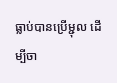ធ្លាប់បានប្រើម្ជុល ដើម្បីចា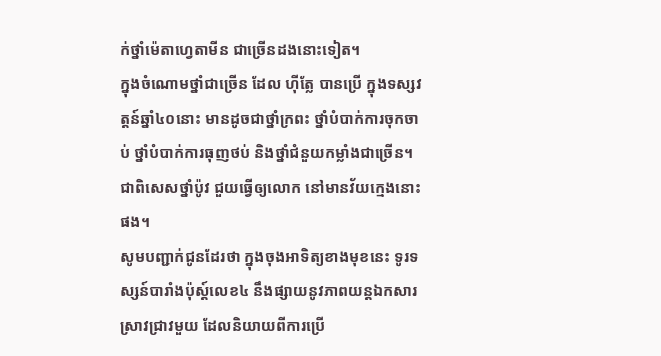ក់ថ្នាំម៉េតាហ្វេតាមីន ជាច្រើនដងនោះទៀត។
ក្នុងចំណោមថ្នាំជាច្រើន ដែល ហ៊ីត្លែ បានប្រើ ក្នុងទស្សវត្តន៍ឆ្នាំ៤០នោះ មានដូចជាថ្នាំក្រពះ ថ្នាំបំបាក់ការចុកចាប់ ថ្នាំបំបាក់ការធុញថប់ និងថ្នាំជំនួយកម្លាំងជាច្រើន។ ជាពិសេសថ្នាំប៉ូវ ជួយធ្វើឲ្យលោក នៅមានវ័យក្មេងនោះផង។
សូមបញ្ជាក់ជូនដែរថា ក្នុងចុងអាទិត្យខាងមុខនេះ ទូរទស្សន៍បារាំងប៉ុស្ដ៍លេខ៤ នឹងផ្សាយនូវភាពយន្ដឯកសារស្រាវជ្រាវមួយ ដែលនិយាយពីការប្រើ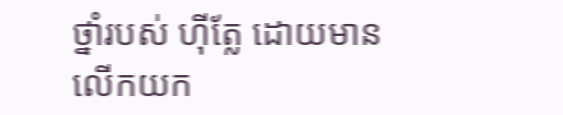ថ្នាំរបស់ ហ៊ីត្លែ ដោយមានលើកយក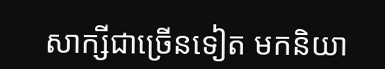សាក្សីជាច្រើនទៀត មកនិយា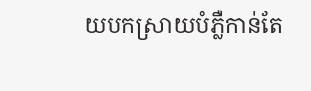យបកស្រាយបំភ្លឺកាន់តែ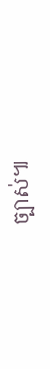ច្បាស់៕